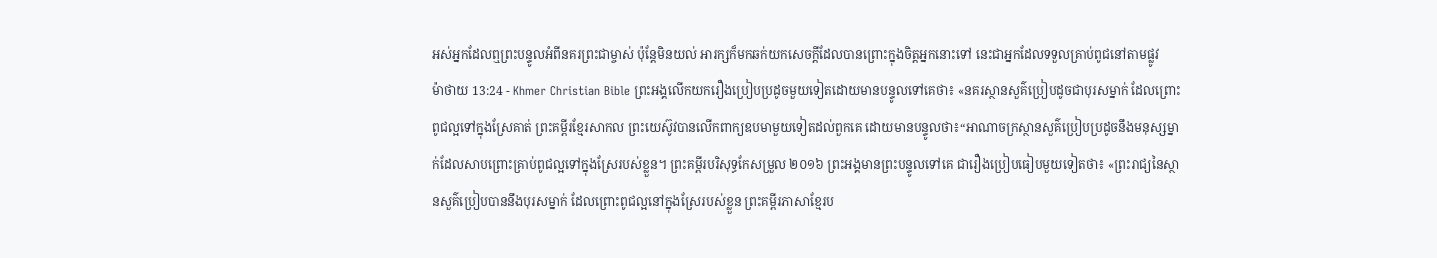អស់អ្នកដែលឮព្រះបន្ទូលអំពីនគរព្រះជាម្ចាស់ ប៉ុន្ដែមិនយល់ អារក្សក៏មកឆក់យកសេចក្ដីដែលបានព្រោះក្នុងចិត្ដអ្នកនោះទៅ នេះជាអ្នកដែលទទួលគ្រាប់ពូជនៅតាមផ្លូវ
ម៉ាថាយ 13:24 - Khmer Christian Bible ព្រះអង្គលើកយករឿងប្រៀបប្រដូចមួយទៀតដោយមានបន្ទូលទៅគេថា៖ «នគរស្ថានសួគ៌ប្រៀបដូចជាបុរសម្នាក់ ដែលព្រោះពូជល្អទៅក្នុងស្រែគាត់ ព្រះគម្ពីរខ្មែរសាកល ព្រះយេស៊ូវបានលើកពាក្យឧបមាមួយទៀតដល់ពួកគេ ដោយមានបន្ទូលថា៖“អាណាចក្រស្ថានសួគ៌ប្រៀបប្រដូចនឹងមនុស្សម្នាក់ដែលសាបព្រោះគ្រាប់ពូជល្អទៅក្នុងស្រែរបស់ខ្លួន។ ព្រះគម្ពីរបរិសុទ្ធកែសម្រួល ២០១៦ ព្រះអង្គមានព្រះបន្ទូលទៅគេ ជារឿងប្រៀបធៀបមួយទៀតថា៖ «ព្រះរាជ្យនៃស្ថានសួគ៌ប្រៀបបាននឹងបុរសម្នាក់ ដែលព្រោះពូជល្អនៅក្នុងស្រែរបស់ខ្លួន ព្រះគម្ពីរភាសាខ្មែរប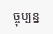ច្ចុប្បន្ន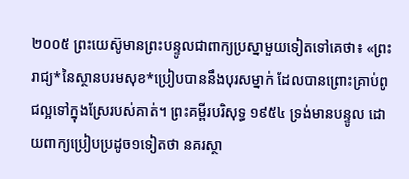២០០៥ ព្រះយេស៊ូមានព្រះបន្ទូលជាពាក្យប្រស្នាមួយទៀតទៅគេថា៖ «ព្រះរាជ្យ*នៃស្ថានបរមសុខ*ប្រៀបបាននឹងបុរសម្នាក់ ដែលបានព្រោះគ្រាប់ពូជល្អទៅក្នុងស្រែរបស់គាត់។ ព្រះគម្ពីរបរិសុទ្ធ ១៩៥៤ ទ្រង់មានបន្ទូល ដោយពាក្យប្រៀបប្រដូច១ទៀតថា នគរស្ថា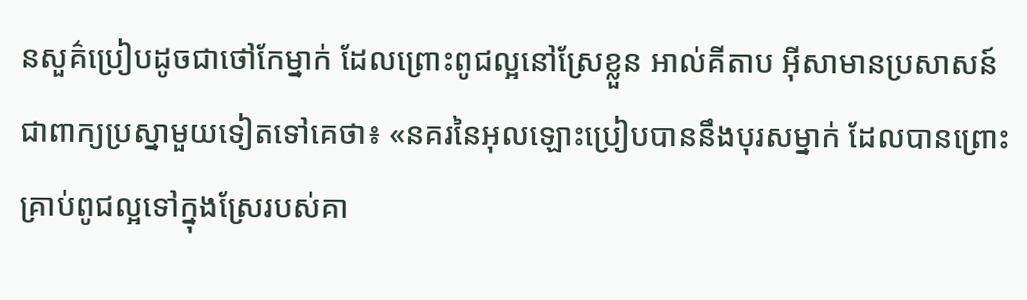នសួគ៌ប្រៀបដូចជាថៅកែម្នាក់ ដែលព្រោះពូជល្អនៅស្រែខ្លួន អាល់គីតាប អ៊ីសាមានប្រសាសន៍ជាពាក្យប្រស្នាមួយទៀតទៅគេថា៖ «នគរនៃអុលឡោះប្រៀបបាននឹងបុរសម្នាក់ ដែលបានព្រោះគ្រាប់ពូជល្អទៅក្នុងស្រែរបស់គា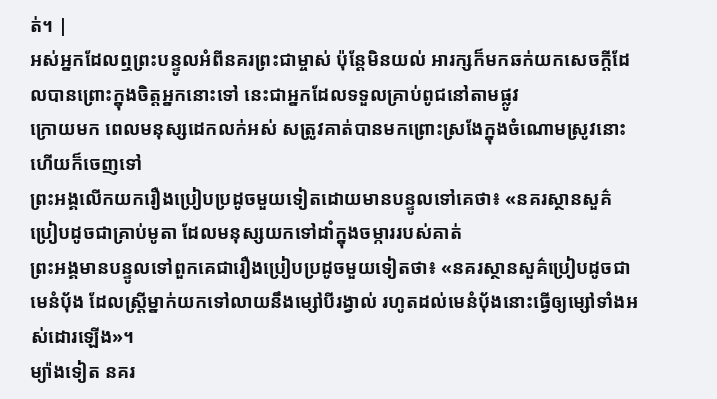ត់។ |
អស់អ្នកដែលឮព្រះបន្ទូលអំពីនគរព្រះជាម្ចាស់ ប៉ុន្ដែមិនយល់ អារក្សក៏មកឆក់យកសេចក្ដីដែលបានព្រោះក្នុងចិត្ដអ្នកនោះទៅ នេះជាអ្នកដែលទទួលគ្រាប់ពូជនៅតាមផ្លូវ
ក្រោយមក ពេលមនុស្សដេកលក់អស់ សត្រូវគាត់បានមកព្រោះស្រងែក្នុងចំណោមស្រូវនោះ ហើយក៏ចេញទៅ
ព្រះអង្គលើកយករឿងប្រៀបប្រដូចមួយទៀតដោយមានបន្ទូលទៅគេថា៖ «នគរស្ថានសួគ៌ប្រៀបដូចជាគ្រាប់មូតា ដែលមនុស្សយកទៅដាំក្នុងចម្ការរបស់គាត់
ព្រះអង្គមានបន្ទូលទៅពួកគេជារឿងប្រៀបប្រដូចមួយទៀតថា៖ «នគរស្ថានសួគ៌ប្រៀបដូចជាមេនំប៉័ង ដែលស្ដ្រីម្នាក់យកទៅលាយនឹងម្សៅបីរង្វាល់ រហូតដល់មេនំប៉័ងនោះធ្វើឲ្យម្សៅទាំងអស់ដោរឡើង»។
ម្យ៉ាងទៀត នគរ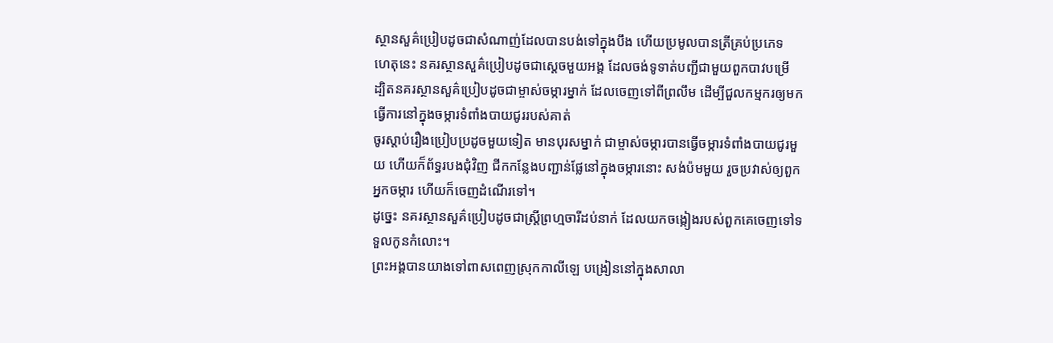ស្ថានសួគ៌ប្រៀបដូចជាសំណាញ់ដែលបានបង់ទៅក្នុងបឹង ហើយប្រមូលបានត្រីគ្រប់ប្រភេទ
ហេតុនេះ នគរស្ថានសួគ៌ប្រៀបដូចជាស្ដេចមួយអង្គ ដែលចង់ទូទាត់បញ្ជីជាមួយពួកបាវបម្រើ
ដ្បិតនគរស្ថានសួគ៌ប្រៀបដូចជាម្ចាស់ចម្ការម្នាក់ ដែលចេញទៅពីព្រលឹម ដើម្បីជួលកម្មករឲ្យមកធ្វើការនៅក្នុងចម្ការទំពាំងបាយជូររបស់គាត់
ចូរស្ដាប់រឿងប្រៀបប្រដូចមួយទៀត មានបុរសម្នាក់ ជាម្ចាស់ចម្ការបានធ្វើចម្ការទំពាំងបាយជូរមួយ ហើយក៏ព័ទ្ធរបងជុំវិញ ជីកកន្លែងបញ្ជាន់ផ្លែនៅក្នុងចម្ការនោះ សង់ប៉មមួយ រួចប្រវាស់ឲ្យពួកអ្នកចម្ការ ហើយក៏ចេញដំណើរទៅ។
ដូច្នេះ នគរស្ថានសួគ៌ប្រៀបដូចជាស្ដ្រីព្រហ្មចារីដប់នាក់ ដែលយកចង្កៀងរបស់ពួកគេចេញទៅទទួលកូនកំលោះ។
ព្រះអង្គបានយាងទៅពាសពេញស្រុកកាលីឡេ បង្រៀននៅក្នុងសាលា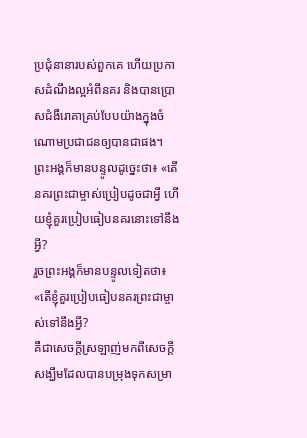ប្រជុំនានារបស់ពួកគេ ហើយប្រកាសដំណឹងល្អអំពីនគរ និងបានប្រោសជំងឺរោគាគ្រប់បែបយ៉ាងក្នុងចំណោមប្រជាជនឲ្យបានជាផង។
ព្រះអង្គក៏មានបន្ទូលដូច្នេះថា៖ «តើនគរព្រះជាម្ចាស់ប្រៀបដូចជាអ្វី ហើយខ្ញុំគួរប្រៀបធៀបនគរនោះទៅនឹងអ្វី?
រួចព្រះអង្គក៏មានបន្ទូលទៀតថា៖ «តើខ្ញុំគួរប្រៀបធៀបនគរព្រះជាម្ចាស់ទៅនឹងអ្វី?
គឺជាសេចក្ដីស្រឡាញ់មកពីសេចក្ដីសង្ឃឹមដែលបានបម្រុងទុកសម្រា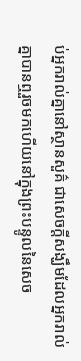ប់អ្នករាល់គ្នានៅស្ថានសួគ៌ ជាសេចក្ដីសង្ឃឹមដែលអ្នករាល់គ្នាបានឮរួចមកហើយនៅក្នុងព្រះបន្ទូលនៃសេច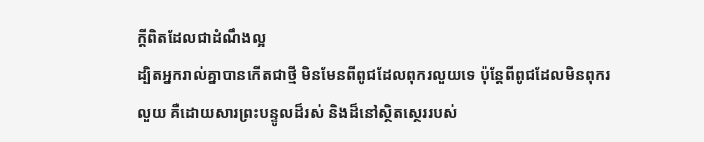ក្ដីពិតដែលជាដំណឹងល្អ
ដ្បិតអ្នករាល់គ្នាបានកើតជាថ្មី មិនមែនពីពូជដែលពុករលួយទេ ប៉ុន្ដែពីពូជដែលមិនពុករលួយ គឺដោយសារព្រះបន្ទូលដ៏រស់ និងដ៏នៅស្ថិតស្ថេររបស់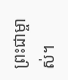ព្រះជាម្ចាស់។